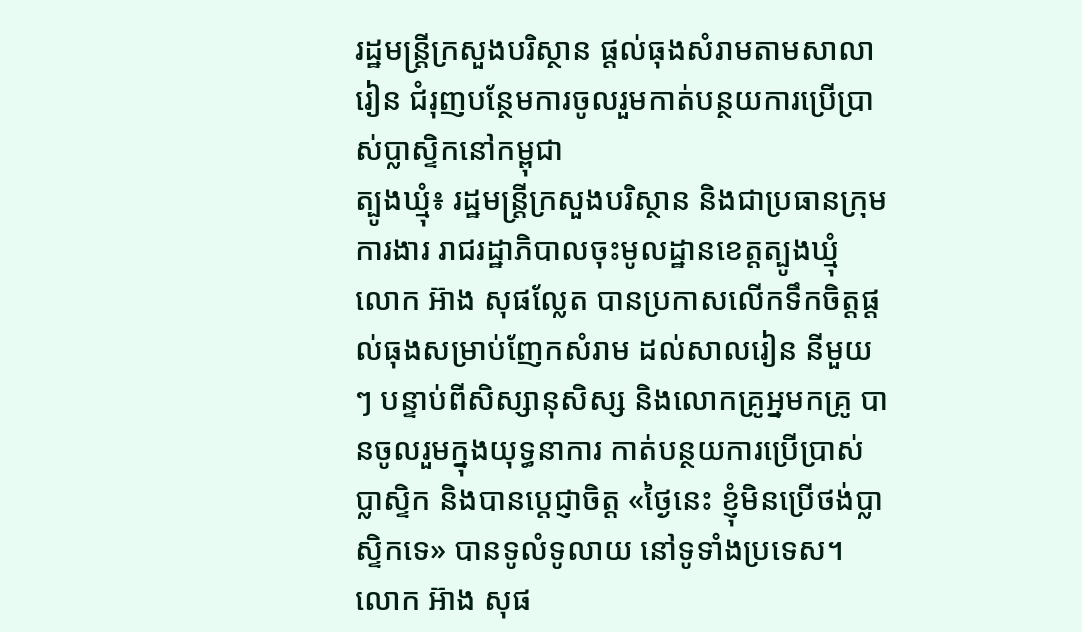រដ្ឋមន្រ្តីក្រសួងបរិស្ថាន ផ្តល់ធុងសំរាមតាមសាលារៀន ជំរុញបន្ថែមការចូលរួមកាត់បន្ថយការប្រើប្រាស់ប្លាស្ទិកនៅកម្ពុជា
ត្បូងឃ្មុំ៖ រដ្ឋមន្រ្តីក្រសួងបរិស្ថាន និងជាប្រធានក្រុមការងារ រាជរដ្ឋាភិបាលចុះមូលដ្ឋានខេត្តត្បូងឃ្មុំ លោក អ៊ាង សុផល្លែត បានប្រកាសលើកទឹកចិត្តផ្តល់ធុងសម្រាប់ញែកសំរាម ដល់សាលរៀន នីមួយៗ បន្ទាប់ពីសិស្សានុសិស្ស និងលោកគ្រូអ្នមកគ្រូ បានចូលរួមក្នុងយុទ្ធនាការ កាត់បន្ថយការប្រើប្រាស់ ប្លាស្ទិក និងបានប្តេជ្ញាចិត្ត «ថ្ងៃនេះ ខ្ញុំមិនប្រើថង់ប្លាស្ទិកទេ» បានទូលំទូលាយ នៅទូទាំងប្រទេស។
លោក អ៊ាង សុផ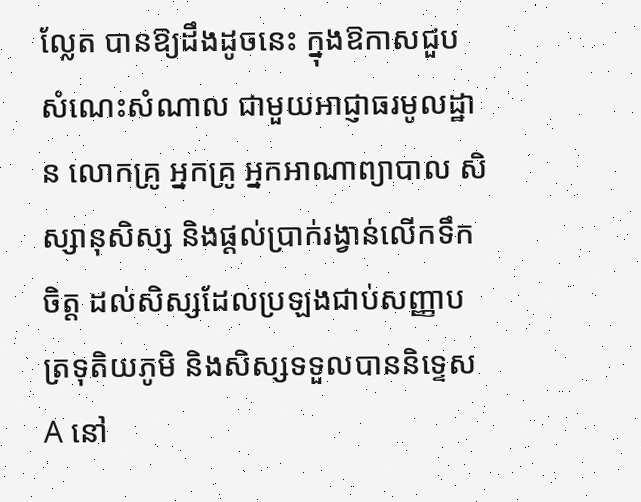ល្លែត បានឱ្យដឹងដូចនេះ ក្នុងឱកាសជួបសំណេះសំណាល ជាមួយអាជ្ញាធរមូលដ្ឋាន លោកគ្រូ អ្នកគ្រូ អ្នកអាណាព្យាបាល សិស្សានុសិស្ស និងផ្តល់ប្រាក់រង្វាន់លើកទឹកចិត្ត ដល់សិស្សដែលប្រឡងជាប់សញ្ញាបត្រទុតិយភូមិ និងសិស្សទទួលបាននិទ្ទេស A នៅ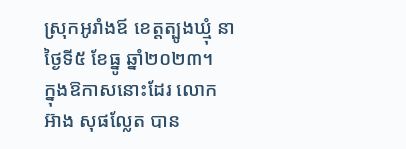ស្រុកអូរាំងឪ ខេត្តត្បូងឃ្មុំ នាថ្ងៃទី៥ ខែធ្នូ ឆ្នាំ២០២៣។
ក្នុងឱកាសនោះដែរ លោក អ៊ាង សុផល្លែត បាន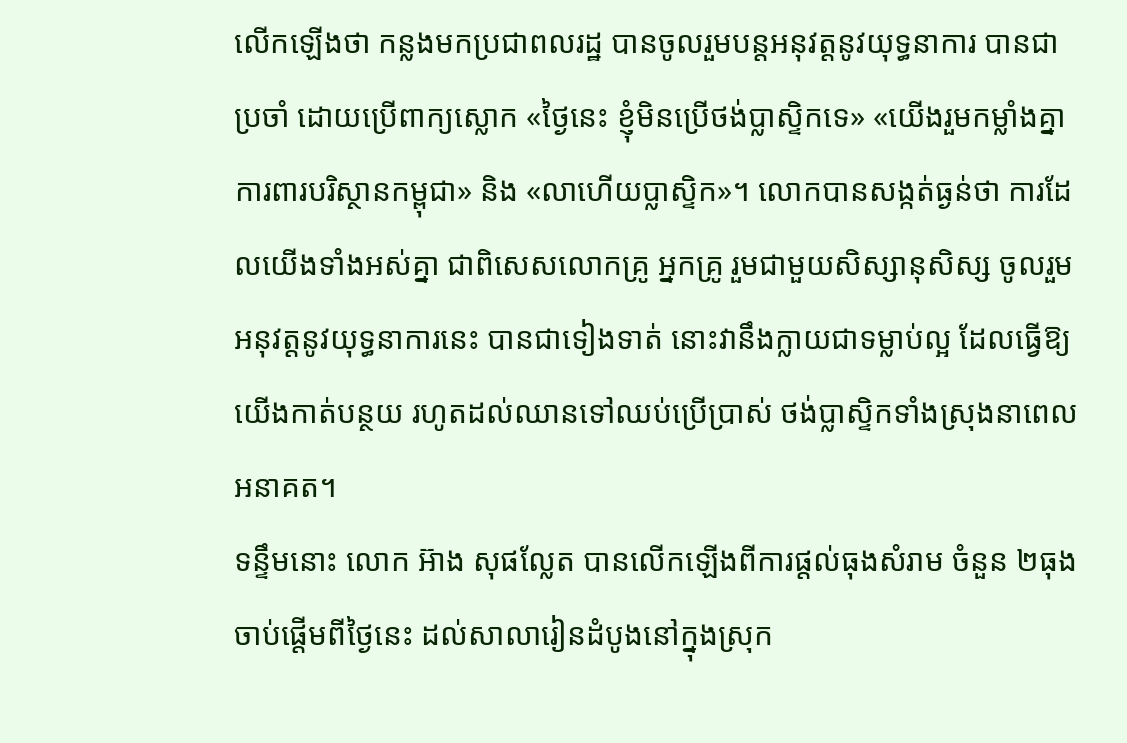លើកឡើងថា កន្លងមកប្រជាពលរដ្ឋ បានចូលរួមបន្តអនុវត្តនូវយុទ្ធនាការ បានជាប្រចាំ ដោយប្រើពាក្យស្លោក «ថ្ងៃនេះ ខ្ញុំមិនប្រើថង់ប្លាស្ទិកទេ» «យើងរួមកម្លាំងគ្នា ការពារបរិស្ថានកម្ពុជា» និង «លាហើយប្លាស្ទិក»។ លោកបានសង្កត់ធ្ងន់ថា ការដែលយើងទាំងអស់គ្នា ជាពិសេសលោកគ្រូ អ្នកគ្រូ រួមជាមួយសិស្សានុសិស្ស ចូលរួមអនុវត្តនូវយុទ្ធនាការនេះ បានជាទៀងទាត់ នោះវានឹងក្លាយជាទម្លាប់ល្អ ដែលធ្វើឱ្យយើងកាត់បន្ថយ រហូតដល់ឈានទៅឈប់ប្រើប្រាស់ ថង់ប្លាស្ទិកទាំងស្រុងនាពេលអនាគត។
ទន្ទឹមនោះ លោក អ៊ាង សុផល្លែត បានលើកឡើងពីការផ្តល់ធុងសំរាម ចំនួន ២ធុង ចាប់ផ្តើមពីថ្ងៃនេះ ដល់សាលារៀនដំបូងនៅក្នុងស្រុក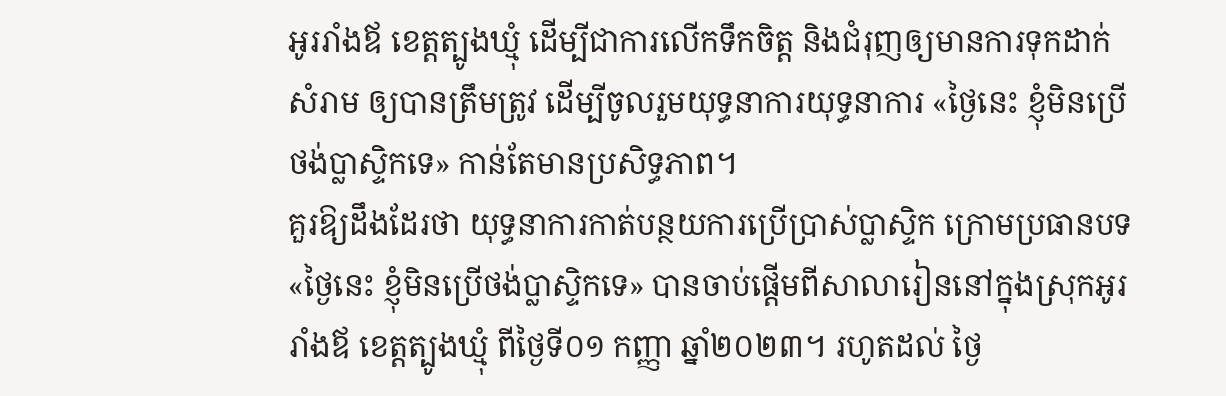អូររាំងឪ ខេត្តត្បូងឃ្មុំ ដើម្បីជាការលើកទឹកចិត្ត និងជំរុញឲ្យមានការទុកដាក់សំរាម ឲ្យបានត្រឹមត្រូវ ដើម្បីចូលរួមយុទ្ធនាការយុទ្ធនាការ «ថ្ងៃនេះ ខ្ញុំមិនប្រើថង់ប្លាស្ទិកទេ» កាន់តែមានប្រសិទ្ធភាព។
គួរឱ្យដឹងដែរថា យុទ្ធនាការកាត់បន្ថយការប្រើប្រាស់ប្លាស្ទិក ក្រោមប្រធានបទ «ថ្ងៃនេះ ខ្ញុំមិនប្រើថង់ប្លាស្ទិកទេ» បានចាប់ផ្តើមពីសាលារៀននៅក្នុងស្រុកអូររាំងឪ ខេត្តត្បូងឃ្មុំ ពីថ្ងៃទី០១ កញ្ញា ឆ្នាំ២០២៣។ រហូតដល់ ថ្ងៃ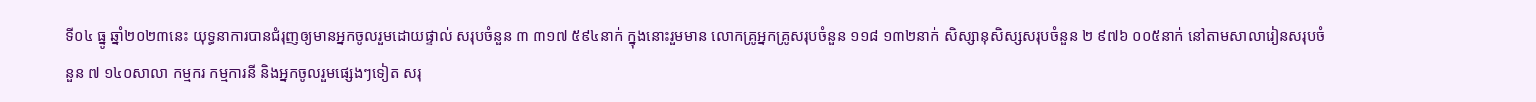ទី០៤ ធ្នូ ឆ្នាំ២០២៣នេះ យុទ្ធនាការបានជំរុញឲ្យមានអ្នកចូលរួមដោយផ្ទាល់ សរុបចំនួន ៣ ៣១៧ ៥៩៤នាក់ ក្នុងនោះរួមមាន លោកគ្រូអ្នកគ្រូសរុបចំនួន ១១៨ ១៣២នាក់ សិស្សានុសិស្សសរុបចំនួន ២ ៩៧៦ ០០៥នាក់ នៅតាមសាលារៀនសរុបចំនួន ៧ ១៤០សាលា កម្មករ កម្មការនី និងអ្នកចូលរួមផ្សេងៗទៀត សរុ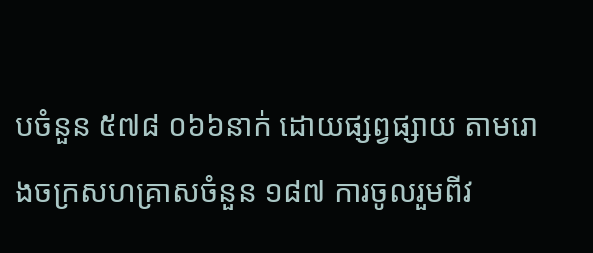បចំនួន ៥៧៨ ០៦៦នាក់ ដោយផ្សព្វផ្សាយ តាមរោងចក្រសហគ្រាសចំនួន ១៨៧ ការចូលរួមពីវ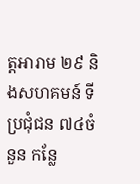ត្តអារាម ២៩ និងសហគមន៍ ទីប្រជុំជន ៧៤ចំនួន កន្លែ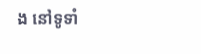ង នៅទូទាំ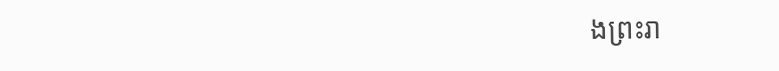ងព្រះរា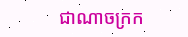ជាណាចក្រក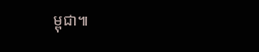ម្ពុជា៕